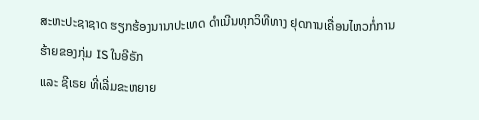ສະຫະປະຊາຊາດ ຮຽກຮ້ອງນານາປະເທດ ດຳເນີນທຸກວິທີທາງ ຢຸດການເຄື່ອນໄຫວກໍ່ການຮ້າຍຂອງກຸ່ມ IS ໃນອີຣັກ
ແລະ ຊີເຣຍ ທີ່ເລີ່ມຂະຫຍາຍ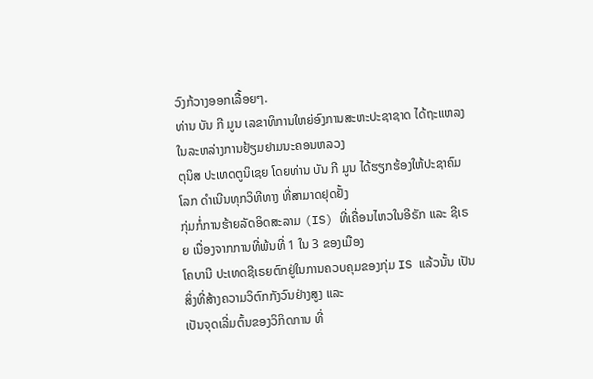ວົງກ້ວາງອອກເລື້ອຍໆ.
ທ່ານ ບັນ ກີ ມູນ ເລຂາທິການໃຫຍ່ອົງການສະຫະປະຊາຊາດ ໄດ້ຖະແຫລງໃນລະຫລ່າງການຢ້ຽມຢາມນະຄອນຫລວງ
ຕຸນິສ ປະເທດຕູນິເຊຍ ໂດຍທ່ານ ບັນ ກີ ມູນ ໄດ້ຮຽກຮ້ອງໃຫ້ປະຊາຄົມໂລກ ດຳເນີນທຸກວິທີທາງ ທີ່ສາມາດຢຸດຢັ້ງ
ກຸ່ມກໍ່ການຮ້າຍລັດອິດສະລາມ (IS) ທີ່ເຄື່ອນໄຫວໃນອີຣັກ ແລະ ຊີເຣຍ ເນື່ອງຈາກການທີ່ພ້ນທີ່ 1 ໃນ 3 ຂອງເມືອງ
ໂຄບານີ ປະເທດຊີເຣຍຕົກຢູ່ໃນການຄວບຄຸມຂອງກຸ່ມ IS ແລ້ວນັ້ນ ເປັນສິ່ງທີ່ສ້າງຄວາມວິຕົກກັງວົນຢ່າງສູງ ແລະ
ເປັນຈຸດເລີ່ມຕົ້ນຂອງວິກິດການ ທີ່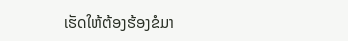ເຮັດໃຫ້ຕ້ອງຮ້ອງຂໍມາ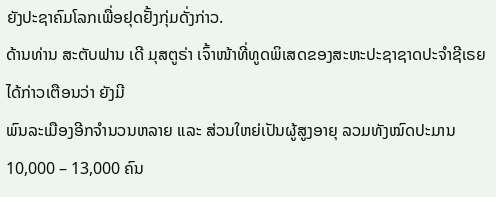ຍັງປະຊາຄົມໂລກເພື່ອຢຸດຢັ້ງກຸ່ມດັ່ງກ່າວ.
ດ້ານທ່ານ ສະຕັບຟານ ເດີ ມຸສຕູຣ່າ ເຈົ້າໜ້າທີ່ທູດພິເສດຂອງສະຫະປະຊາຊາດປະຈຳຊີເຣຍ ໄດ້ກ່າວເຕືອນວ່າ ຍັງມີ
ພົນລະເມືອງອີກຈຳນວນຫລາຍ ແລະ ສ່ວນໃຫຍ່ເປັນຜູ້ສູງອາຍຸ ລວມທັງໝົດປະມານ 10,000 – 13,000 ຄົນ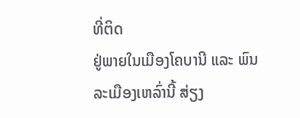ທີ່ຕິດ
ຢູ່ພາຍໃນເມືອງໂຄບານີ ແລະ ພົນລະເມືອງເຫລົ່ານີ້ ສ່ຽງ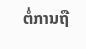ຕໍ່ການຖື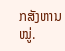ກສັງຫານໝູ່.